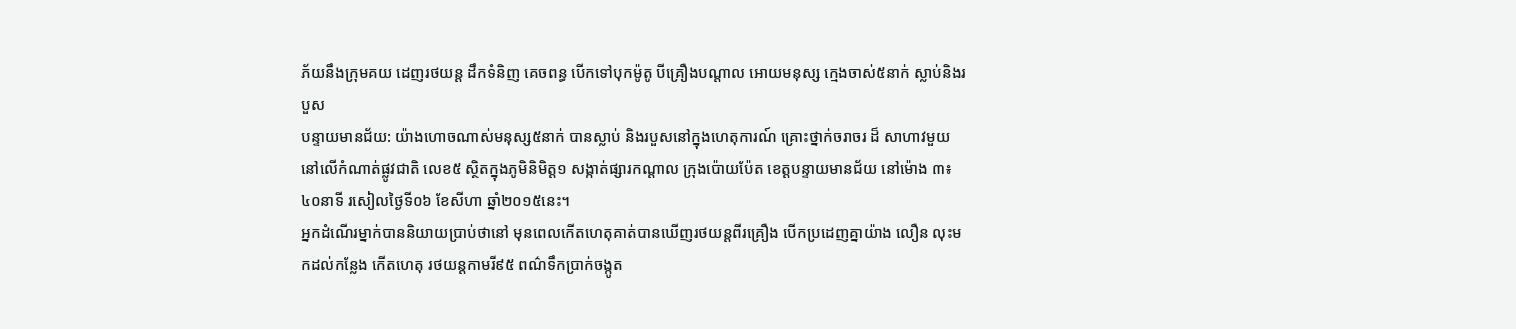ភ័យនឹងក្រុមគយ ដេញរថយន្ត ដឹកទំនិញ គេចពន្ធ បើកទៅបុកម៉ូតូ បីគ្រឿងបណ្តាល អោយមនុស្ស ក្មេងចាស់៥នាក់ ស្លាប់និងរបួស
បន្ទាយមានជ័យ: យ៉ាងហោចណាស់មនុស្ស៥នាក់ បានស្លាប់ និងរបួសនៅក្នុងហេតុការណ៍ គ្រោះថ្នាក់ចរាចរ ដ៏ សាហាវមួយ នៅលើកំណាត់ផ្លូវជាតិ លេខ៥ ស្ថិតក្នុងភូមិនិមិត្ត១ សង្កាត់ផ្សារកណ្តាល ក្រុងប៉ោយប៉ែត ខេត្តបន្ទាយមានជ័យ នៅម៉ោង ៣៖៤០នាទី រសៀលថ្ងៃទី០៦ ខែសីហា ឆ្នាំ២០១៥នេះ។
អ្នកដំណើរម្នាក់បាននិយាយប្រាប់ថានៅ មុនពេលកើតហេតុគាត់បានឃើញរថយន្តពីរគ្រឿង បើកប្រដេញគ្នាយ៉ាង លឿន លុះមកដល់កន្លែង កើតហេតុ រថយន្តកាមរី៩៥ ពណ៌ទឹកប្រាក់ចង្កូត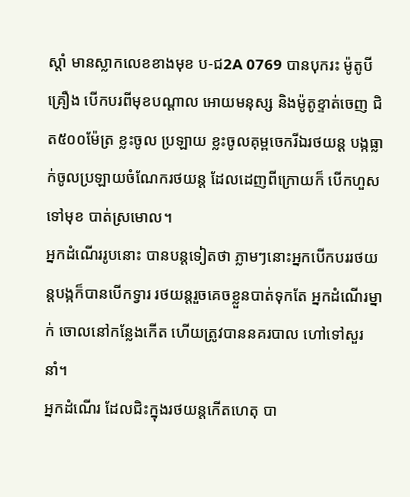ស្តាំ មានស្លាកលេខខាងមុខ ប-ជ2A 0769 បានបុករះ ម៉ូតូបី គ្រឿង បើកបរពីមុខបណ្តាល អោយមនុស្ស និងម៉ូតូខ្ទាត់ចេញ ជិត៥០០ម៉ែត្រ ខ្លះចូល ប្រឡាយ ខ្លះចូលគុម្ពចេករីឯរថយន្ត បង្កធ្លាក់ចូលប្រឡាយចំណែករថយន្ត ដែលដេញពីក្រោយក៏ បើកហួសទៅមុខ បាត់ស្រមោល។
អ្នកដំណើររូបនោះ បានបន្តទៀតថា ភ្លាមៗនោះអ្នកបើកបររថយន្តបង្កក៏បានបើកទ្វារ រថយន្តរួចគេចខ្លួនបាត់ទុកតែ អ្នកដំណើរម្នាក់ ចោលនៅកន្លែងកើត ហើយត្រូវបាននគរបាល ហៅទៅសួរនាំ។
អ្នកដំណើរ ដែលជិះក្នុងរថយន្តកើតហេតុ បា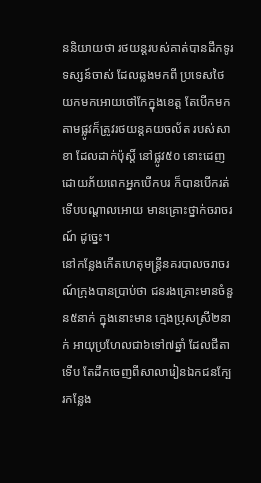ននិយាយថា រថយន្តរបស់គាត់បានដឹកទូរទស្សន៍ចាស់ ដែលឆ្លងមកពី ប្រទេសថៃយកមកអោយថៅកែក្នុងខេត្ត តែបើកមកតាមផ្លូវក៏ត្រូវរថយន្តគយចល័ត របស់សាខា ដែលដាក់ប៉ុស្តិ៍ នៅផ្លូវ៥០ នោះដេញ ដោយភ័យពេកអ្នកបើកបរ ក៏បានបើករត់ ទើបបណ្តាលអោយ មានគ្រោះថ្នាក់ចរាចរណ៍ ដូច្នេះ។
នៅកន្លែងកើតហេតុមន្ត្រីនគរបាលចរាចរណ៍ក្រុងបានប្រាប់ថា ជនរងគ្រោះមានចំនួន៥នាក់ ក្នុងនោះមាន ក្មេងប្រុសស្រី២នាក់ អាយុប្រហែលជា៦ទៅ៧ឆ្នាំ ដែលជីតាទើប តែដឹកចេញពីសាលារៀនឯកជនក្បែរកន្លែង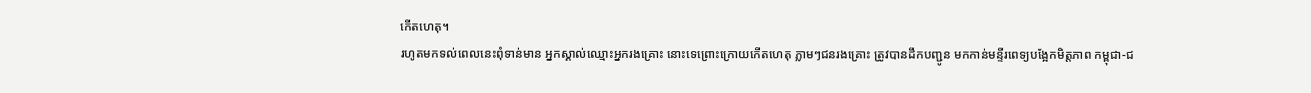កើតហេតុ។
រហូតមកទល់ពេលនេះពុំទាន់មាន អ្នកស្គាល់ឈ្មោះអ្នករងគ្រោះ នោះទេព្រោះក្រោយកើតហេតុ ភ្លាមៗជនរងគ្រោះ ត្រូវបានដឹកបញ្ជូន មកកាន់មន្ទីរពេទ្យបង្អែកមិត្តភាព កម្ពុជា-ជ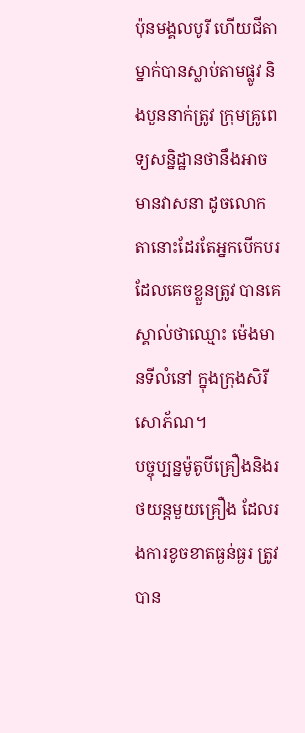ប៉ុនមង្គលបូរី ហើយជីតាម្នាក់បានស្លាប់តាមផ្លូវ និងបួននាក់ត្រូវ ក្រុមគ្រូពេទ្យសន្និដ្ឋានថានឹងអាចមានវាសនា ដូចលោកតានោះដែរតែអ្នកបើកបរដែលគេចខ្លួនត្រូវ បានគេស្គាល់ថាឈ្មោះ ម៉េងមានទីលំនៅ ក្នុងក្រុងសិរីសោភ័ណ។
បច្ចុប្បន្នម៉ូតូបីគ្រឿងនិងរថយន្តមួយគ្រឿង ដែលរងការខូចខាតធ្ងន់ធ្ងរ ត្រូវបាន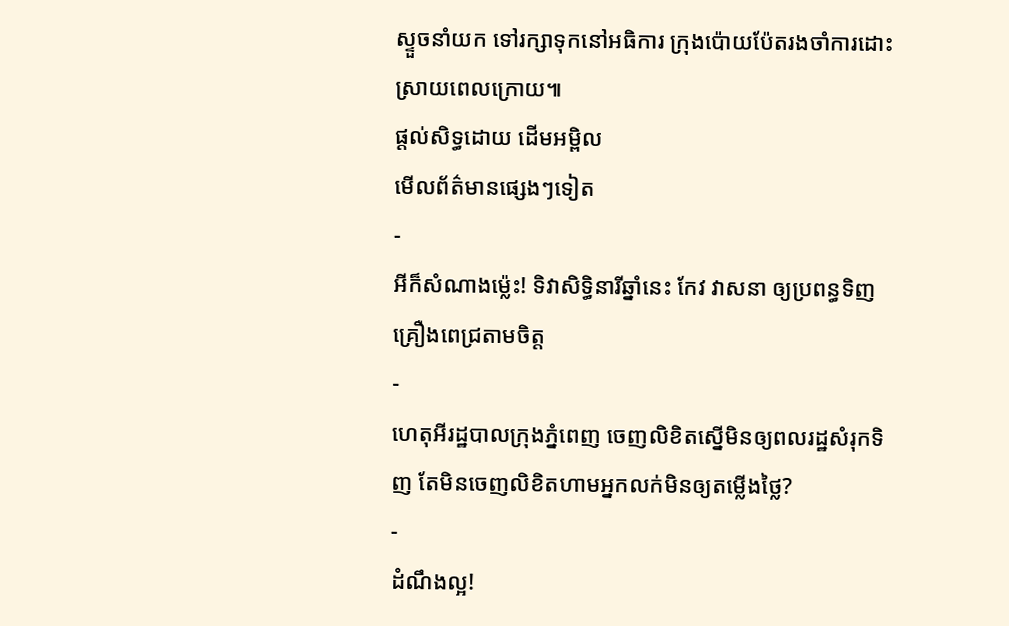ស្ទួចនាំយក ទៅរក្សាទុកនៅអធិការ ក្រុងប៉ោយប៉ែតរងចាំការដោះស្រាយពេលក្រោយ៕
ផ្តល់សិទ្ធដោយ ដើមអម្ពិល
មើលព័ត៌មានផ្សេងៗទៀត
-
អីក៏សំណាងម្ល៉េះ! ទិវាសិទ្ធិនារីឆ្នាំនេះ កែវ វាសនា ឲ្យប្រពន្ធទិញគ្រឿងពេជ្រតាមចិត្ត
-
ហេតុអីរដ្ឋបាលក្រុងភ្នំពេញ ចេញលិខិតស្នើមិនឲ្យពលរដ្ឋសំរុកទិញ តែមិនចេញលិខិតហាមអ្នកលក់មិនឲ្យតម្លើងថ្លៃ?
-
ដំណឹងល្អ!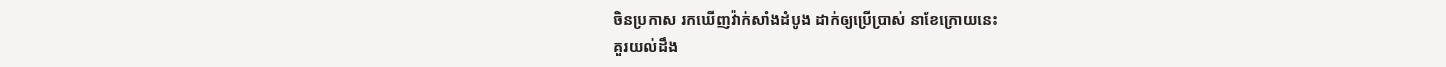ចិនប្រកាស រកឃើញវ៉ាក់សាំងដំបូង ដាក់ឲ្យប្រើប្រាស់ នាខែក្រោយនេះ
គួរយល់ដឹង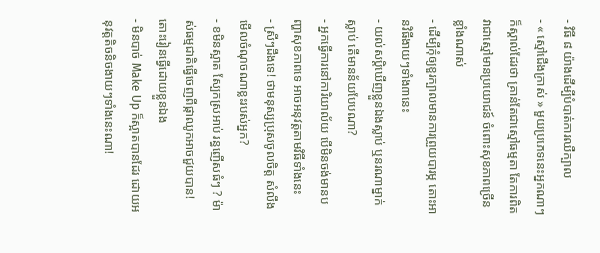- វិធី ៨ យ៉ាងដើម្បីបំបាត់ការឈឺក្បាល
- « ស្មៅជើងក្រាស់ » មួយប្រភេទនេះអ្នកណាៗក៏ស្គាល់ដែរថា គ្រាន់តែជាស្មៅធម្មតា តែការពិតវាជាស្មៅមានប្រយោជន៍ ចំពោះសុខភាពច្រើនខ្លាំងណាស់
- ដើម្បីកុំឲ្យខួរក្បាលមានការព្រួយបារម្ភ តោះអានវិធីងាយៗទាំង៣នេះ
- យល់សប្តិឃើញខ្លួនឯងស្លាប់ ឬនរណាម្នាក់ស្លាប់ តើមានន័យបែបណា?
- អ្នកធ្វើការនៅការិយាល័យ បើមិនចង់មានបញ្ហាសុខភាពទេ អាចអនុវត្តតាមវិធីទាំងនេះ
- ស្រីៗដឹងទេ! ថាមនុស្សប្រុសចូលចិត្ត សំលឹងមើលចំណុចណាខ្លះរបស់អ្នក?
- ខមិនស្អាត ស្បែកស្រអាប់ រន្ធញើសធំៗ ? ម៉ាស់ធម្មជាតិធ្វើចេញពីផ្កាឈូកអាចជួយបាន! តោះរៀនធ្វើដោយខ្លួនឯង
- មិនបាច់ Make Up ក៏ស្អាតបានដែរ ដោយអនុវត្តតិចនិចងាយៗទាំងនេះណា!